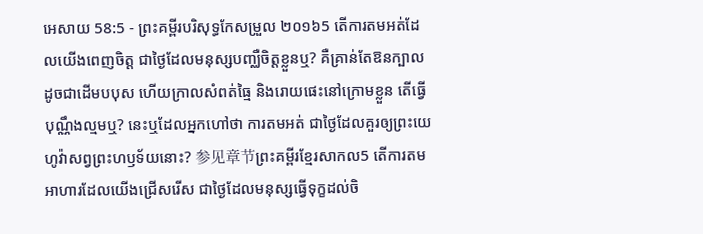អេសាយ 58:5 - ព្រះគម្ពីរបរិសុទ្ធកែសម្រួល ២០១៦5 តើការតមអត់ដែលយើងពេញចិត្ត ជាថ្ងៃដែលមនុស្សបញ្ឈឺចិត្តខ្លួនឬ? គឺគ្រាន់តែឱនក្បាលដូចជាដើមបបុស ហើយក្រាលសំពត់ធ្មៃ និងរោយផេះនៅក្រោមខ្លួន តើធ្វើបុណ្ណឹងល្មមឬ? នេះឬដែលអ្នកហៅថា ការតមអត់ ជាថ្ងៃដែលគួរឲ្យព្រះយេហូវ៉ាសព្វព្រះហឫទ័យនោះ? 参见章节ព្រះគម្ពីរខ្មែរសាកល5 តើការតមអាហារដែលយើងជ្រើសរើស ជាថ្ងៃដែលមនុស្សធ្វើទុក្ខដល់ចិ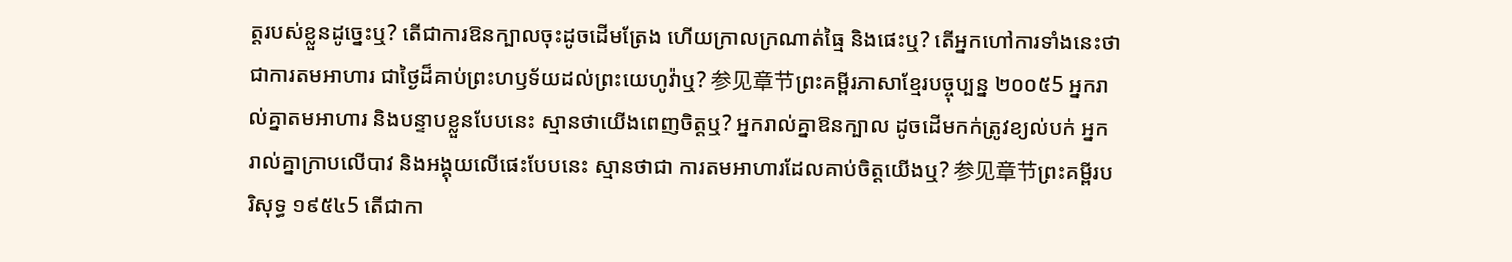ត្តរបស់ខ្លួនដូច្នេះឬ? តើជាការឱនក្បាលចុះដូចដើមត្រែង ហើយក្រាលក្រណាត់ធ្មៃ និងផេះឬ? តើអ្នកហៅការទាំងនេះថាជាការតមអាហារ ជាថ្ងៃដ៏គាប់ព្រះហឫទ័យដល់ព្រះយេហូវ៉ាឬ? 参见章节ព្រះគម្ពីរភាសាខ្មែរបច្ចុប្បន្ន ២០០៥5 អ្នករាល់គ្នាតមអាហារ និងបន្ទាបខ្លួនបែបនេះ ស្មានថាយើងពេញចិត្តឬ? អ្នករាល់គ្នាឱនក្បាល ដូចដើមកក់ត្រូវខ្យល់បក់ អ្នករាល់គ្នាក្រាបលើបាវ និងអង្គុយលើផេះបែបនេះ ស្មានថាជា ការតមអាហារដែលគាប់ចិត្តយើងឬ? 参见章节ព្រះគម្ពីរបរិសុទ្ធ ១៩៥៤5 តើជាកា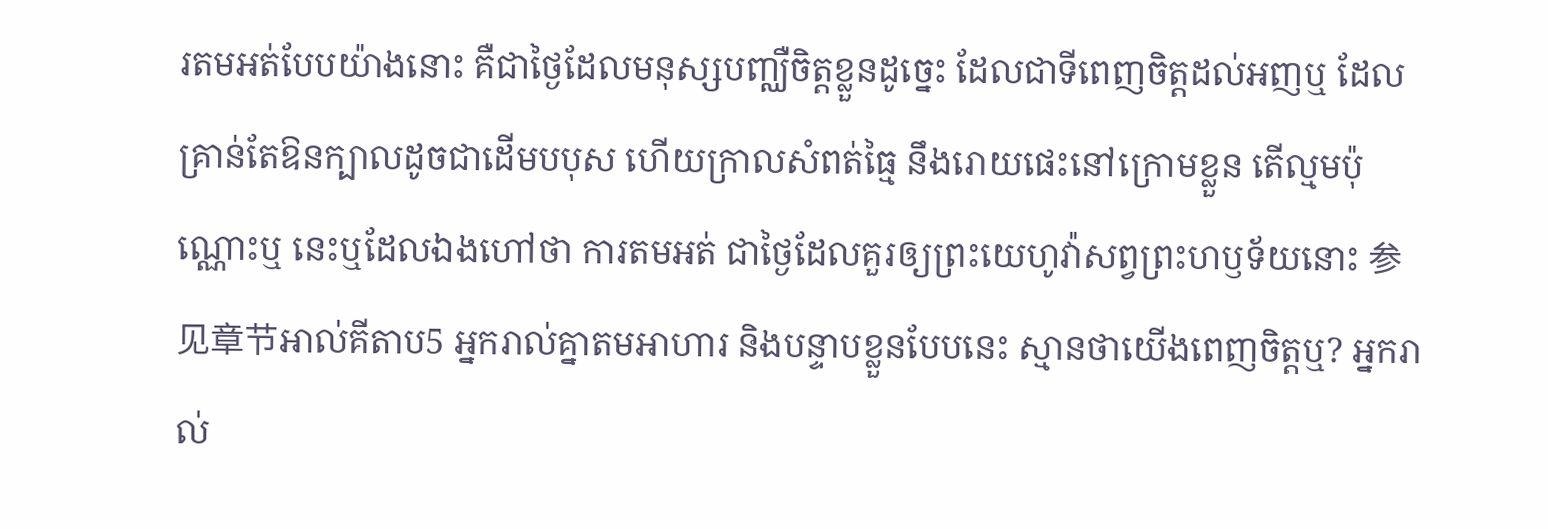រតមអត់បែបយ៉ាងនោះ គឺជាថ្ងៃដែលមនុស្សបញ្ឈឺចិត្តខ្លួនដូច្នេះ ដែលជាទីពេញចិត្តដល់អញឬ ដែលគ្រាន់តែឱនក្បាលដូចជាដើមបបុស ហើយក្រាលសំពត់ធ្មៃ នឹងរោយផេះនៅក្រោមខ្លួន តើល្មមប៉ុណ្ណោះឬ នេះឬដែលឯងហៅថា ការតមអត់ ជាថ្ងៃដែលគួរឲ្យព្រះយេហូវ៉ាសព្វព្រះហឫទ័យនោះ 参见章节អាល់គីតាប5 អ្នករាល់គ្នាតមអាហារ និងបន្ទាបខ្លួនបែបនេះ ស្មានថាយើងពេញចិត្តឬ? អ្នករាល់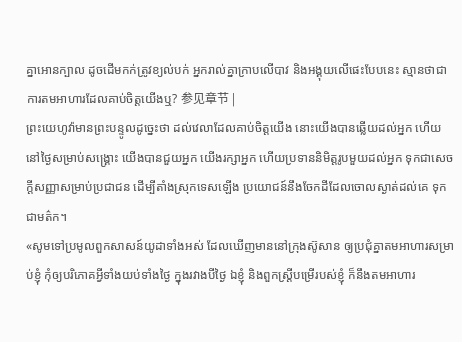គ្នាអោនក្បាល ដូចដើមកក់ត្រូវខ្យល់បក់ អ្នករាល់គ្នាក្រាបលើបាវ និងអង្គុយលើផេះបែបនេះ ស្មានថាជា ការតមអាហារដែលគាប់ចិត្តយើងឬ? 参见章节 |
ព្រះយេហូវ៉ាមានព្រះបន្ទូលដូច្នេះថា ដល់វេលាដែលគាប់ចិត្តយើង នោះយើងបានឆ្លើយដល់អ្នក ហើយនៅថ្ងៃសម្រាប់សង្គ្រោះ យើងបានជួយអ្នក យើងរក្សាអ្នក ហើយប្រទាននិមិត្តរូបមួយដល់អ្នក ទុកជាសេចក្ដីសញ្ញាសម្រាប់ប្រជាជន ដើម្បីតាំងស្រុកទេសឡើង ប្រយោជន៍នឹងចែកដីដែលចោលស្ងាត់ដល់គេ ទុកជាមត៌ក។
«សូមទៅប្រមូលពួកសាសន៍យូដាទាំងអស់ ដែលឃើញមាននៅក្រុងស៊ូសាន ឲ្យប្រជុំគ្នាតមអាហារសម្រាប់ខ្ញុំ កុំឲ្យបរិភោគអ្វីទាំងយប់ទាំងថ្ងៃ ក្នុងរវាងបីថ្ងៃ ឯខ្ញុំ និងពួកស្ត្រីបម្រើរបស់ខ្ញុំ ក៏នឹងតមអាហារ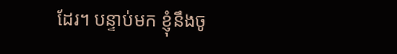ដែរ។ បន្ទាប់មក ខ្ញុំនឹងចូ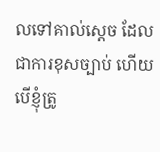លទៅគាល់ស្តេច ដែលជាការខុសច្បាប់ ហើយបើខ្ញុំត្រូ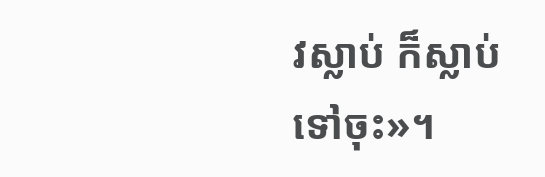វស្លាប់ ក៏ស្លាប់ទៅចុះ»។